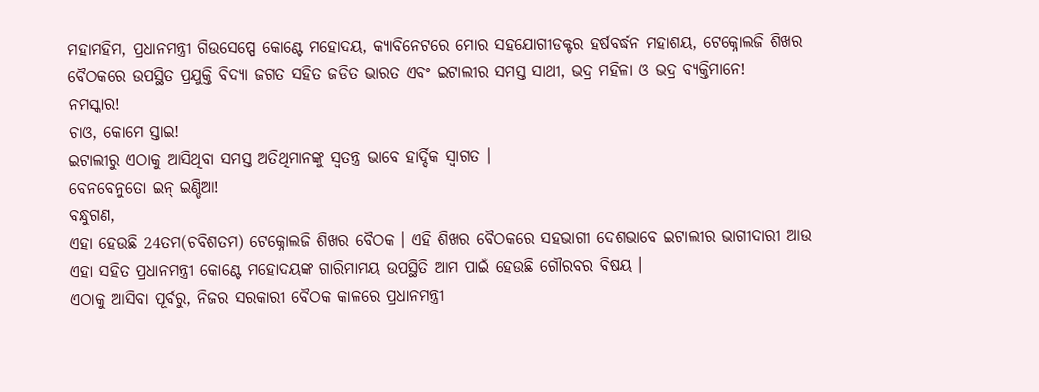ମହାମହିମ, ପ୍ରଧାନମନ୍ତ୍ରୀ ଗିଉସେପ୍ପେ କୋଣ୍ଟେ ମହୋଦୟ, କ୍ୟାବିନେଟରେ ମୋର ସହଯୋଗୀଡକ୍ଟର ହର୍ଷବର୍ଦ୍ଧନ ମହାଶୟ, ଟେକ୍ନୋଲଜି ଶିଖର ବୈଠକରେ ଉପସ୍ଥିତ ପ୍ରଯୁକ୍ତି ବିଦ୍ୟା ଜଗତ ସହିତ ଜଡିତ ଭାରତ ଏବଂ ଇଟାଲୀର ସମସ୍ତ ସାଥୀ, ଭଦ୍ର ମହିଳା ଓ ଭଦ୍ର ବ୍ୟକ୍ତିମାନେ!
ନମସ୍କାର!
ଚାଓ, କୋମେ ସ୍ତାଇ!
ଇଟାଲୀରୁ ଏଠାକୁ ଆସିଥିବା ସମସ୍ତ ଅତିଥିମାନଙ୍କୁ ସ୍ୱତନ୍ତ୍ର ଭାବେ ହାର୍ଦ୍ଦିକ ସ୍ୱାଗତ ।
ବେନବେନୁତୋ ଇନ୍ ଇଣ୍ଡିଆ!
ବନ୍ଧୁଗଣ,
ଏହା ହେଉଛି 24ତମ(ଚବିଶତମ) ଟେକ୍ନୋଲଜି ଶିଖର ବୈଠକ । ଏହି ଶିଖର ବୈଠକରେ ସହଭାଗୀ ଦେଶଭାବେ ଇଟାଲୀର ଭାଗୀଦାରୀ ଆଉ ଏହା ସହିତ ପ୍ରଧାନମନ୍ତ୍ରୀ କୋଣ୍ଟେ ମହୋଦୟଙ୍କ ଗାରିମାମୟ ଉପସ୍ଥିତି ଆମ ପାଇଁ ହେଉଛି ଗୌରବର ବିଷୟ ।
ଏଠାକୁ ଆସିବା ପୂର୍ବରୁ, ନିଜର ସରକାରୀ ବୈଠକ କାଳରେ ପ୍ରଧାନମନ୍ତ୍ରୀ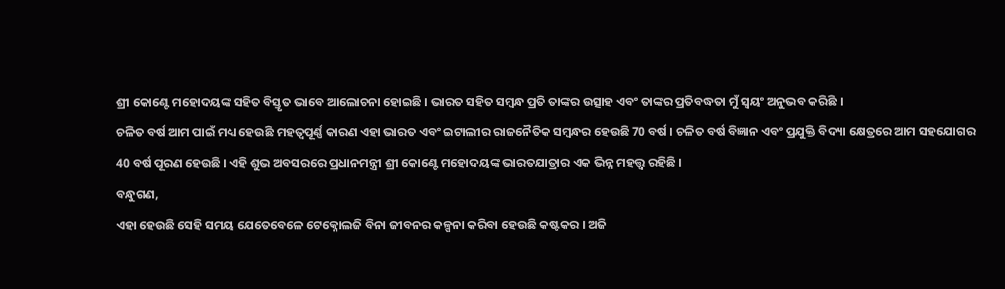ଶ୍ରୀ କୋଣ୍ଟେ ମହୋଦୟଙ୍କ ସହିତ ବିସ୍ତୃତ ଭାବେ ଆଲୋଚନା ହୋଇଛି । ଭାରତ ସହିତ ସମ୍ବନ୍ଧ ପ୍ରତି ତାଙ୍କର ଉତ୍ସାହ ଏବଂ ତାଙ୍କର ପ୍ରତିବଦ୍ଧତା ମୁଁ ସ୍ୱୟଂ ଅନୁଭବ କରିଛି ।
ଚଳିତ ବର୍ଷ ଆମ ପାଇଁ ମଧ୍ୟ ହେଉଛି ମହତ୍ୱପୂର୍ଣ୍ଣ କାରଣ ଏହା ଭାରତ ଏବଂ ଇଟାଲୀର ରାଜନୈତିକ ସମ୍ବନ୍ଧର ହେଉଛି 70 ବର୍ଷ । ଚଳିତ ବର୍ଷ ବିଜ୍ଞାନ ଏବଂ ପ୍ରଯୁକ୍ତି ବିଦ୍ୟା କ୍ଷେତ୍ରରେ ଆମ ସହଯୋଗର 40 ବର୍ଷ ପୂରଣ ହେଉଛି । ଏହି ଶୁଭ ଅବସରରେ ପ୍ରଧାନମନ୍ତ୍ରୀ ଶ୍ରୀ କୋଣ୍ଟେ ମହୋଦୟଙ୍କ ଭାରତଯାତ୍ରାର ଏକ ଭିନ୍ନ ମହତ୍ତ୍ଵ ରହିଛି ।
ବନ୍ଧୁଗଣ,
ଏହା ହେଉଛି ସେହି ସମୟ ଯେତେବେଳେ ଟେକ୍ନୋଲଜି ବିନା ଜୀବନର କଳ୍ପନା କରିବା ହେଉଛି କଷ୍ଟକର । ଅଜି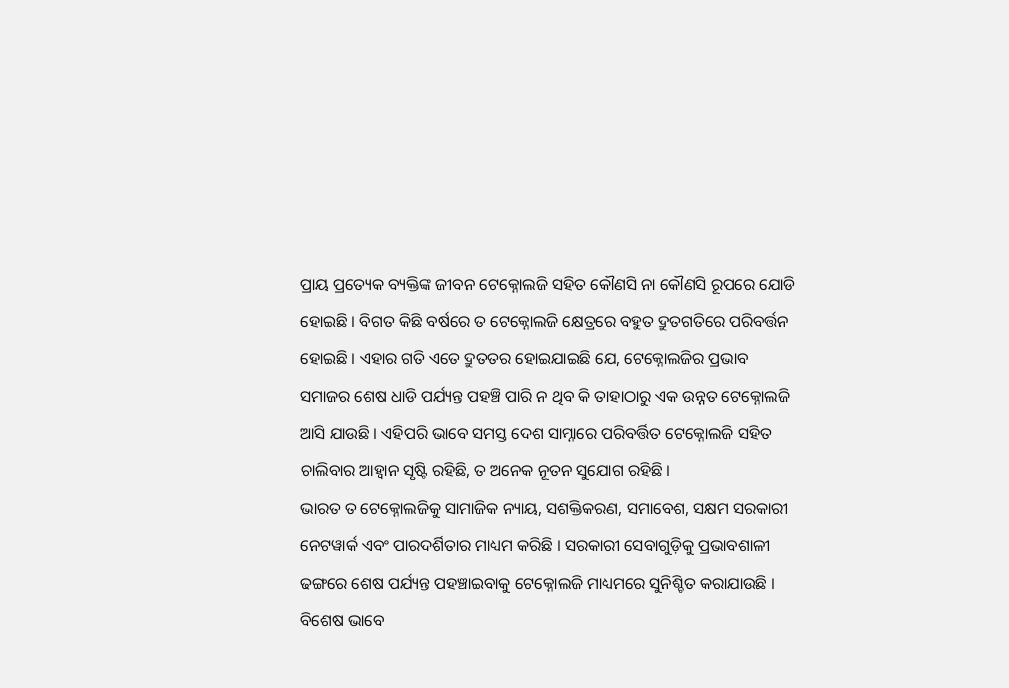ପ୍ରାୟ ପ୍ରତ୍ୟେକ ବ୍ୟକ୍ତିଙ୍କ ଜୀବନ ଟେକ୍ନୋଲଜି ସହିତ କୌଣସି ନା କୌଣସି ରୂପରେ ଯୋଡି ହୋଇଛି । ବିଗତ କିଛି ବର୍ଷରେ ତ ଟେକ୍ନୋଲଜି କ୍ଷେତ୍ରରେ ବହୁତ ଦ୍ରୁତଗତିରେ ପରିବର୍ତ୍ତନ ହୋଇଛି । ଏହାର ଗତି ଏତେ ଦ୍ରୁତତର ହୋଇଯାଇଛି ଯେ, ଟେକ୍ନୋଲଜିର ପ୍ରଭାବ ସମାଜର ଶେଷ ଧାଡି ପର୍ଯ୍ୟନ୍ତ ପହଞ୍ଚି ପାରି ନ ଥିବ କି ତାହାଠାରୁ ଏକ ଉନ୍ନତ ଟେକ୍ନୋଲଜି ଆସି ଯାଉଛି । ଏହିପରି ଭାବେ ସମସ୍ତ ଦେଶ ସାମ୍ନାରେ ପରିବର୍ତ୍ତିତ ଟେକ୍ନୋଲଜି ସହିତ ଚାଲିବାର ଆହ୍ୱାନ ସୃଷ୍ଟି ରହିଛି, ତ ଅନେକ ନୂତନ ସୁଯୋଗ ରହିଛି ।
ଭାରତ ତ ଟେକ୍ନୋଲଜିକୁ ସାମାଜିକ ନ୍ୟାୟ, ସଶକ୍ତିକରଣ, ସମାବେଶ, ସକ୍ଷମ ସରକାରୀ ନେଟୱାର୍କ ଏବଂ ପାରଦର୍ଶିତାର ମାଧ୍ୟମ କରିଛି । ସରକାରୀ ସେବାଗୁଡ଼ିକୁ ପ୍ରଭାବଶାଳୀ ଢଙ୍ଗରେ ଶେଷ ପର୍ଯ୍ୟନ୍ତ ପହଞ୍ଚାଇବାକୁ ଟେକ୍ନୋଲଜି ମାଧ୍ୟମରେ ସୁନିଶ୍ଚିତ କରାଯାଉଛି । ବିଶେଷ ଭାବେ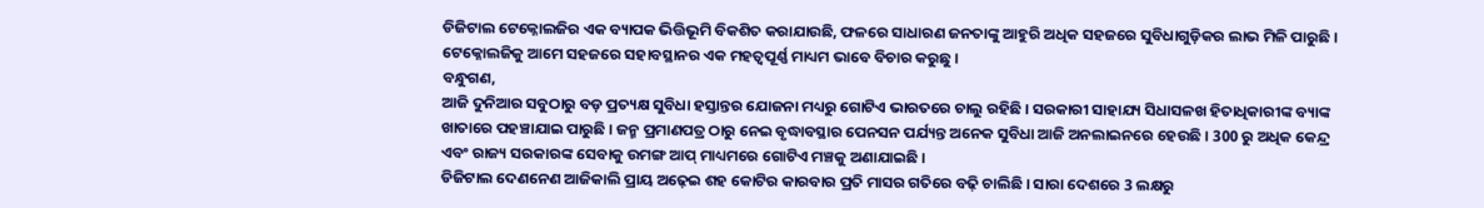ଡିଜିଟାଲ ଟେକ୍ନୋଲଜିର ଏକ ବ୍ୟାପକ ଭିତ୍ତିଭୂମି ବିକଶିତ କରାଯାଉଛି, ଫଳରେ ସାଧାରଣ ଜନତାଙ୍କୁ ଆହୁରି ଅଧିକ ସହଜରେ ସୁବିଧାଗୁଡ଼ିକର ଲାଭ ମିଳି ପାରୁଛି । ଟେକ୍ନୋଲଜିକୁ ଆମେ ସହଜରେ ସହାବସ୍ଥାନର ଏକ ମହତ୍ୱପୂର୍ଣ୍ଣ ମାଧ୍ୟମ ଭାବେ ବିଚାର କରୁଛୁ ।
ବନ୍ଧୁଗଣ,
ଆଜି ଦୁନିଆର ସବୁଠାରୁ ବଡ଼ ପ୍ରତ୍ୟକ୍ଷ ସୁବିଧା ହସ୍ତାନ୍ତର ଯୋଜନା ମଧ୍ୟରୁ ଗୋଟିଏ ଭାରତରେ ଚାଲୁ ରହିଛି । ସରକାରୀ ସାହାଯ୍ୟ ସିଧାସଳଖ ହିତାଧିକାରୀଙ୍କ ବ୍ୟାଙ୍କ ଖାତାରେ ପହଞ୍ଚାଯାଇ ପାରୁଛି । ଜନ୍ମ ପ୍ରମାଣପତ୍ର ଠାରୁ ନେଇ ବୃଦ୍ଧାବସ୍ଥାର ପେନସନ ପର୍ଯ୍ୟନ୍ତ ଅନେକ ସୁବିଧା ଆଜି ଅନଲାଇନରେ ହେଉଛି । 300 ରୁ ଅଧିକ କେନ୍ଦ୍ର ଏବଂ ରାଜ୍ୟ ସରକାରଙ୍କ ସେବାକୁ ଉମଙ୍ଗ ଆପ୍ ମାଧ୍ୟମରେ ଗୋଟିଏ ମଞ୍ଚକୁ ଅଣାଯାଇଛି ।
ଡିଜିଟାଲ ଦେଣନେଣ ଆଜିକାଲି ପ୍ରାୟ ଅଢ଼େଇ ଶହ କୋଟିର କାରବାର ପ୍ରତି ମାସର ଗତିରେ ବଢ଼ି ଚାଲିଛି । ସାରା ଦେଶରେ 3 ଲକ୍ଷରୁ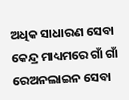ଅଧିକ ସାଧାରଣ ସେବା କେନ୍ଦ୍ର ମାଧ୍ୟମରେ ଗାଁ ଗାଁ ରେଅନଲାଇନ ସେବା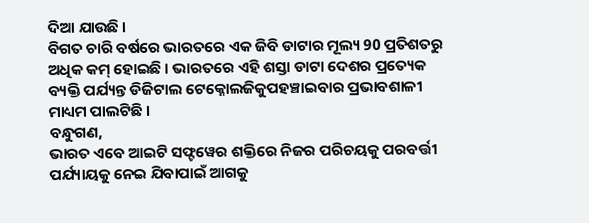ଦିଆ ଯାଉଛି ।
ବିଗତ ଚାରି ବର୍ଷରେ ଭାରତରେ ଏକ ଜିବି ଡାଟାର ମୂଲ୍ୟ 90 ପ୍ରତିଶତରୁ ଅଧିକ କମ୍ ହୋଇଛି । ଭାରତରେ ଏହି ଶସ୍ତା ଡାଟା ଦେଶର ପ୍ରତ୍ୟେକ ବ୍ୟକ୍ତି ପର୍ଯ୍ୟନ୍ତ ଡିଜିଟାଲ ଟେକ୍ନୋଲଜିକୁପହଞ୍ଚାଇବାର ପ୍ରଭାବଶାଳୀ ମାଧ୍ୟମ ପାଲଟିଛି ।
ବନ୍ଧୁଗଣ,
ଭାରତ ଏବେ ଆଇଟି ସଫ୍ଟୱେର ଶକ୍ତିରେ ନିଜର ପରିଚୟକୁ ପରବର୍ତ୍ତୀ ପର୍ଯ୍ୟାୟକୁ ନେଇ ଯିବାପାଇଁ ଆଗକୁ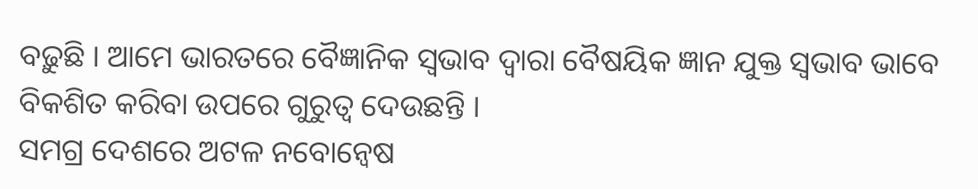ବଢ଼ୁଛି । ଆମେ ଭାରତରେ ବୈଜ୍ଞାନିକ ସ୍ୱଭାବ ଦ୍ୱାରା ବୈଷୟିକ ଜ୍ଞାନ ଯୁକ୍ତ ସ୍ୱଭାବ ଭାବେ ବିକଶିତ କରିବା ଉପରେ ଗୁରୁତ୍ୱ ଦେଉଛନ୍ତି ।
ସମଗ୍ର ଦେଶରେ ଅଟଳ ନବୋନ୍ୱେଷ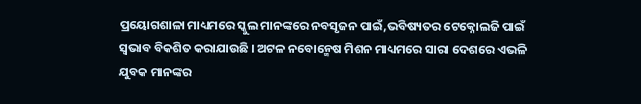ପ୍ରୟୋଗଶାଳା ମାଧ୍ୟମରେ ସ୍କୁଲ ମାନଙ୍କରେ ନବସୃଜନ ପାଇଁ,ଭବିଷ୍ୟତର ଟେକ୍ନୋଲଜି ପାଇଁ ସ୍ୱଭାବ ବିକଶିତ କରାଯାଉଛି । ଅଟଳ ନବୋନ୍ମେଷ ମିଶନ ମାଧ୍ୟମରେ ସାରା ଦେଶରେ ଏଭଳି ଯୁବକ ମାନଙ୍କର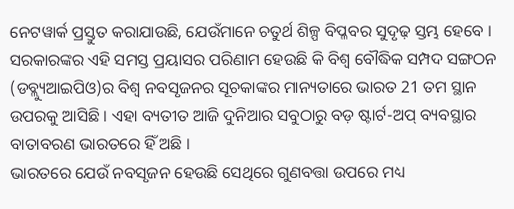ନେଟୱାର୍କ ପ୍ରସ୍ତୁତ କରାଯାଉଛି, ଯେଉଁମାନେ ଚତୁର୍ଥ ଶିଳ୍ପ ବିପ୍ଳବର ସୁଦୃଢ଼ ସ୍ତମ୍ଭ ହେବେ ।
ସରକାରଙ୍କର ଏହି ସମସ୍ତ ପ୍ରୟାସର ପରିଣାମ ହେଉଛି କି ବିଶ୍ୱ ବୌଦ୍ଧିକ ସମ୍ପଦ ସଙ୍ଗଠନ (ଡବ୍ଲ୍ୟୁଆଇପିଓ)ର ବିଶ୍ୱ ନବସୃଜନର ସୂଚକାଙ୍କର ମାନ୍ୟତାରେ ଭାରତ 21 ତମ ସ୍ଥାନ ଉପରକୁ ଆସିଛି । ଏହା ବ୍ୟତୀତ ଆଜି ଦୁନିଆର ସବୁଠାରୁ ବଡ଼ ଷ୍ଟାର୍ଟ-ଅପ୍ ବ୍ୟବସ୍ଥାର ବାତାବରଣ ଭାରତରେ ହିଁ ଅଛି ।
ଭାରତରେ ଯେଉଁ ନବସୃଜନ ହେଉଛି ସେଥିରେ ଗୁଣବତ୍ତା ଉପରେ ମଧ୍ୟ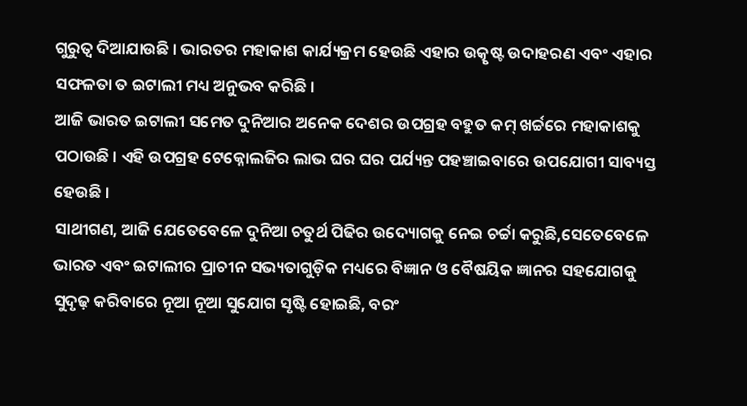ଗୁରୁତ୍ୱ ଦିଆଯାଉଛି । ଭାରତର ମହାକାଶ କାର୍ଯ୍ୟକ୍ରମ ହେଉଛି ଏହାର ଉତ୍କୃଷ୍ଟ ଉଦାହରଣ ଏବଂ ଏହାର ସଫଳତା ତ ଇଟାଲୀ ମଧ୍ୟ ଅନୁଭବ କରିଛି ।
ଆଜି ଭାରତ ଇଟାଲୀ ସମେତ ଦୁନିଆର ଅନେକ ଦେଶର ଉପଗ୍ରହ ବହୁତ କମ୍ ଖର୍ଚ୍ଚରେ ମହାକାଶକୁ ପଠାଉଛି । ଏହି ଉପଗ୍ରହ ଟେକ୍ନୋଲଜିର ଲାଭ ଘର ଘର ପର୍ଯ୍ୟନ୍ତ ପହଞ୍ଚାଇବାରେ ଉପଯୋଗୀ ସାବ୍ୟସ୍ତ ହେଉଛି ।
ସାଥୀଗଣ, ଆଜି ଯେତେବେଳେ ଦୁନିଆ ଚତୁର୍ଥ ପିଢିର ଉଦ୍ୟୋଗକୁ ନେଇ ଚର୍ଚ୍ଚା କରୁଛି,ସେତେବେଳେ ଭାରତ ଏବଂ ଇଟାଲୀର ପ୍ରାଚୀନ ସଭ୍ୟତାଗୁଡ଼ିକ ମଧ୍ୟରେ ବିଜ୍ଞାନ ଓ ବୈଷୟିକ ଜ୍ଞାନର ସହଯୋଗକୁ ସୁଦୃଢ଼ କରିବାରେ ନୂଆ ନୂଆ ସୁଯୋଗ ସୃଷ୍ଟି ହୋଇଛି, ବରଂ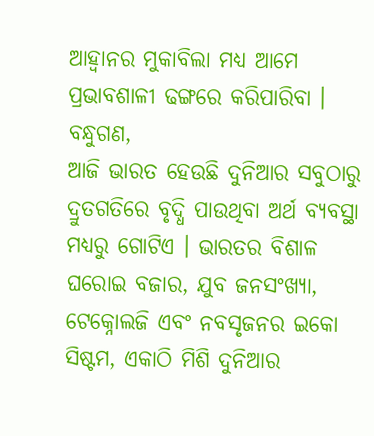ଆହ୍ୱାନର ମୁକାବିଲା ମଧ୍ୟ ଆମେ ପ୍ରଭାବଶାଳୀ ଢଙ୍ଗରେ କରିପାରିବା ।
ବନ୍ଧୁଗଣ,
ଆଜି ଭାରତ ହେଉଛି ଦୁନିଆର ସବୁଠାରୁ ଦ୍ରୁତଗତିରେ ବୃଦ୍ଧି ପାଉଥିବା ଅର୍ଥ ବ୍ୟବସ୍ଥା ମଧ୍ୟରୁ ଗୋଟିଏ । ଭାରତର ବିଶାଳ ଘରୋଇ ବଜାର, ଯୁବ ଜନସଂଖ୍ୟା, ଟେକ୍ନୋଲଜି ଏବଂ ନବସୃଜନର ଇକୋ ସିଷ୍ଟମ, ଏକାଠି ମିଶି ଦୁନିଆର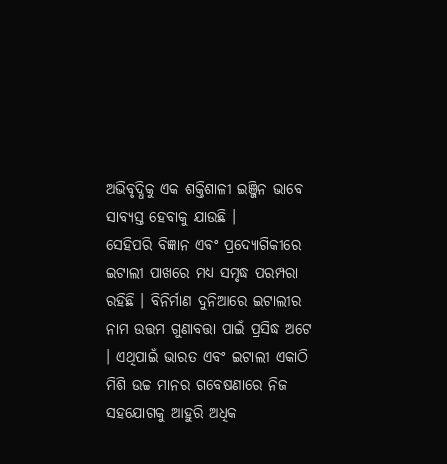ଅଭିବୃଦ୍ଧିକୁ ଏକ ଶକ୍ତିଶାଳୀ ଇଞ୍ଜିନ ଭାବେ ସାବ୍ୟସ୍ତ ହେବାକୁ ଯାଉଛି ।
ସେହିପରି ବିଜ୍ଞାନ ଏବଂ ପ୍ରଦ୍ୟୋଗିକୀରେ ଇଟାଲୀ ପାଖରେ ମଧ୍ୟ ସମୃଦ୍ଧ ପରମ୍ପରା ରହିଛି । ବିନିର୍ମାଣ ଦୁନିଆରେ ଇଟାଲୀର ନାମ ଉତ୍ତମ ଗୁଣାବତ୍ତା ପାଇଁ ପ୍ରସିଦ୍ଧ ଅଟେ । ଏଥିପାଇଁ ଭାରତ ଏବଂ ଇଟାଲୀ ଏକାଠି ମିଶି ଉଚ୍ଚ ମାନର ଗବେଷଣାରେ ନିଜ ସହଯୋଗକୁ ଆହୁରି ଅଧିକ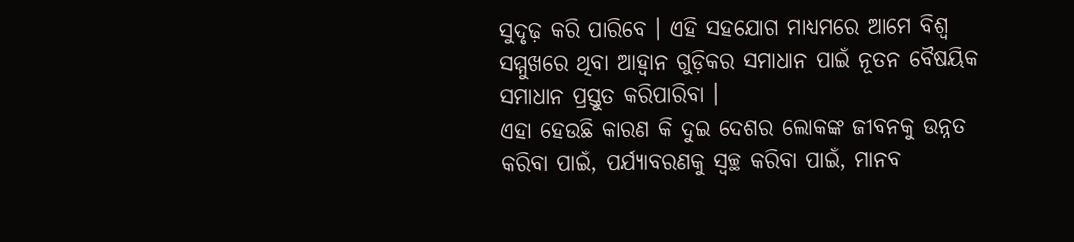ସୁଦୃଢ଼ କରି ପାରିବେ । ଏହି ସହଯୋଗ ମାଧ୍ୟମରେ ଆମେ ବିଶ୍ୱ ସମ୍ମୁଖରେ ଥିବା ଆହ୍ୱାନ ଗୁଡ଼ିକର ସମାଧାନ ପାଇଁ ନୂତନ ବୈଷୟିକ ସମାଧାନ ପ୍ରସ୍ତୁତ କରିପାରିବା ।
ଏହା ହେଉଛି କାରଣ କି ଦୁଇ ଦେଶର ଲୋକଙ୍କ ଜୀବନକୁ ଉନ୍ନତ କରିବା ପାଇଁ, ପର୍ଯ୍ୟାବରଣକୁ ସ୍ୱଚ୍ଛ କରିବା ପାଇଁ, ମାନବ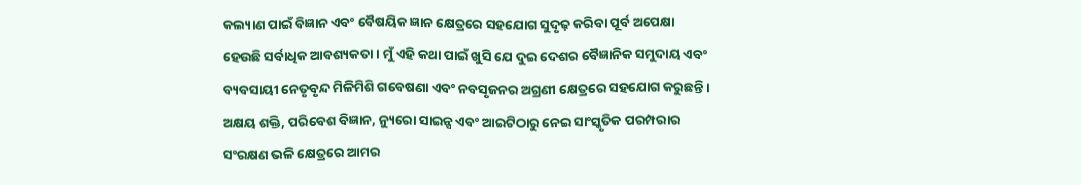କଲ୍ୟାଣ ପାଇଁ ବିଜ୍ଞାନ ଏବଂ ବୈଷୟିକ ଜ୍ଞାନ କ୍ଷେତ୍ରରେ ସହଯୋଗ ସୁଦୃଢ଼ କରିବା ପୂର୍ବ ଅପେକ୍ଷା ହେଉଛି ସର୍ବାଧିକ ଆବଶ୍ୟକତା । ମୁଁ ଏହି କଥା ପାଇଁ ଖୁସି ଯେ ଦୁଇ ଦେଶର ବୈଜ୍ଞାନିକ ସମୁଦାୟ ଏବଂ ବ୍ୟବସାୟୀ ନେତୃବୃନ୍ଦ ମିଳିମିଶି ଗବେଷଣା ଏବଂ ନବସୃଜନର ଅଗ୍ରଣୀ କ୍ଷେତ୍ରରେ ସହଯୋଗ କରୁଛନ୍ତି । ଅକ୍ଷୟ ଶକ୍ତି, ପରିବେଶ ବିଜ୍ଞାନ, ନ୍ୟୁରୋ ସାଇନ୍ସ ଏବଂ ଆଇଟିଠାରୁ ନେଇ ସାଂସ୍କୃତିକ ପରମ୍ପରାର ସଂରକ୍ଷଣ ଭଳି କ୍ଷେତ୍ରରେ ଆମର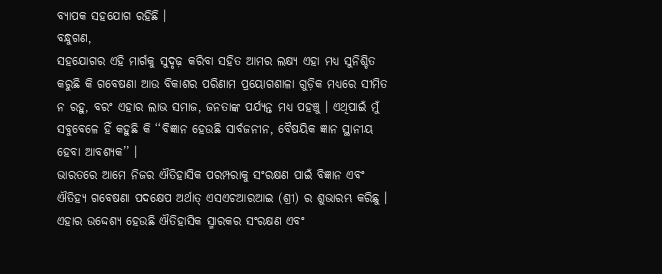ବ୍ୟାପକ ସହଯୋଗ ରହିଛି ।
ବନ୍ଧୁଗଣ,
ସହଯୋଗର ଏହି ମାର୍ଗକୁ ସୁଦୃଢ଼ କରିବା ସହିତ ଆମର ଲକ୍ଷ୍ୟ ଏହା ମଧ୍ୟ ସୁନିଶ୍ଚିତ କରୁଛି କି ଗବେଷଣା ଆଉ ବିକାଶର ପରିଣାମ ପ୍ରୟୋଗଶାଳା ଗୁଡ଼ିକ ମଧ୍ୟରେ ସୀମିତ ନ ରହୁ, ବରଂ ଏହାର ଲାଭ ସମାଜ, ଜନତାଙ୍କ ପର୍ଯ୍ୟନ୍ତ ମଧ୍ୟ ପହଞ୍ଚୁ । ଏଥିପାଇଁ ମୁଁ ସବୁବେଳେ ହିଁ କହୁଛି କି ‘‘ବିଜ୍ଞାନ ହେଉଛି ସାର୍ବଜନୀନ, ବୈଷୟିକ ଜ୍ଞାନ ସ୍ଥାନୀୟ ହେବା ଆବଶ୍ୟକ’’ ।
ଭାରତରେ ଆମେ ନିଜର ଐତିହାସିକ ପରମ୍ପରାକୁ ସଂରକ୍ଷଣ ପାଇଁ ବିଜ୍ଞାନ ଏବଂ ଐତିହ୍ୟ ଗବେଷଣା ପଦକ୍ଷେପ ଅର୍ଥାତ୍ ଏସଏଚଆରଆଇ (ଶ୍ରୀ) ର ଶୁଭାରମ୍ଭ କରିଛୁ । ଏହାର ଉଦ୍ଦେଶ୍ୟ ହେଉଛି ଐତିହାସିକ ସ୍ମାରକର ସଂରକ୍ଷଣ ଏବଂ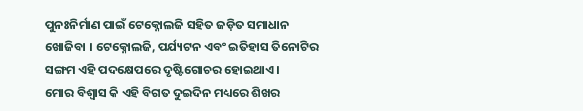ପୁନଃନିର୍ମାଣ ପାଇଁ ଟେକ୍ନୋଲଜି ସହିତ ଜଡ଼ିତ ସମାଧାନ ଖୋଜିବା । ଟେକ୍ନୋଲଜି, ପର୍ଯ୍ୟଟନ ଏବଂ ଇତିହାସ ତିନୋଟିର ସଙ୍ଗମ ଏହି ପଦକ୍ଷେପରେ ଦୃଷ୍ଟିଗୋଚର ହୋଇଥାଏ ।
ମୋର ବିଶ୍ୱାସ କି ଏହି ବିଗତ ଦୁଇଦିନ ମଧ୍ୟରେ ଶିଖର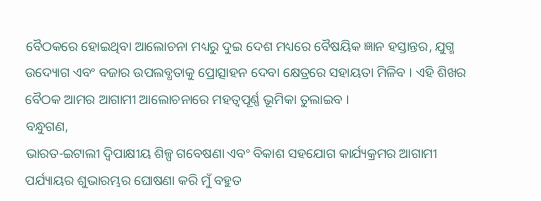ବୈଠକରେ ହୋଇଥିବା ଆଲୋଚନା ମଧ୍ୟରୁ ଦୁଇ ଦେଶ ମଧ୍ୟରେ ବୈଷୟିକ ଜ୍ଞାନ ହସ୍ତାନ୍ତର, ଯୁଗ୍ମ ଉଦ୍ୟୋଗ ଏବଂ ବଜାର ଉପଲବ୍ଧତାକୁ ପ୍ରୋତ୍ସାହନ ଦେବା କ୍ଷେତ୍ରରେ ସହାୟତା ମିଳିବ । ଏହି ଶିଖର ବୈଠକ ଆମର ଆଗାମୀ ଆଲୋଚନାରେ ମହତ୍ୱପୂର୍ଣ୍ଣ ଭୂମିକା ତୁଲାଇବ ।
ବନ୍ଧୁଗଣ,
ଭାରତ-ଇଟାଲୀ ଦ୍ୱିପାକ୍ଷୀୟ ଶିଳ୍ପ ଗବେଷଣା ଏବଂ ବିକାଶ ସହଯୋଗ କାର୍ଯ୍ୟକ୍ରମର ଆଗାମୀ ପର୍ଯ୍ୟାୟର ଶୁଭାରମ୍ଭର ଘୋଷଣା କରି ମୁଁ ବହୁତ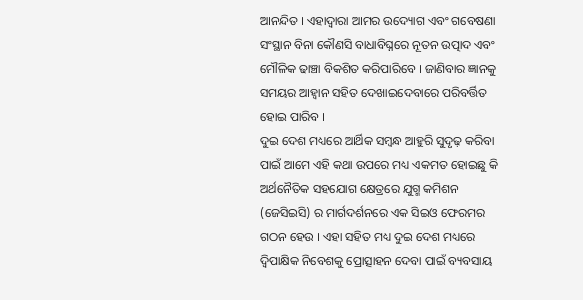ଆନନ୍ଦିତ । ଏହାଦ୍ୱାରା ଆମର ଉଦ୍ୟୋଗ ଏବଂ ଗବେଷଣା ସଂସ୍ଥାନ ବିନା କୌଣସି ବାଧାବିଘ୍ନରେ ନୂତନ ଉତ୍ପାଦ ଏବଂ ମୌଳିକ ଢାଞ୍ଚା ବିକଶିତ କରିପାରିବେ । ଜାଣିବାର ଜ୍ଞାନକୁ ସମୟର ଆହ୍ୱାନ ସହିତ ଦେଖାଇଦେବାରେ ପରିବର୍ତ୍ତିତ ହୋଇ ପାରିବ ।
ଦୁଇ ଦେଶ ମଧ୍ୟରେ ଆର୍ଥିକ ସମ୍ବନ୍ଧ ଆହୁରି ସୁଦୃଢ଼ କରିବା ପାଇଁ ଆମେ ଏହି କଥା ଉପରେ ମଧ୍ୟ ଏକମତ ହୋଇଛୁ କି ଅର୍ଥନୈତିକ ସହଯୋଗ କ୍ଷେତ୍ରରେ ଯୁଗ୍ମ କମିଶନ (ଜେସିଇସି) ର ମାର୍ଗଦର୍ଶନରେ ଏକ ସିଇଓ ଫେରମର ଗଠନ ହେଉ । ଏହା ସହିତ ମଧ୍ୟ ଦୁଇ ଦେଶ ମଧ୍ୟରେ ଦ୍ୱିପାକ୍ଷିକ ନିବେଶକୁ ପ୍ରୋତ୍ସାହନ ଦେବା ପାଇଁ ବ୍ୟବସାୟ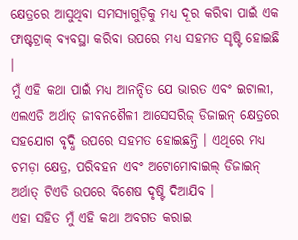କ୍ଷେତ୍ରରେ ଆସୁଥିବା ସମସ୍ୟାଗୁଡ଼ିକୁ ମଧ୍ୟ ଦୂର କରିବା ପାଇଁ ଏକ ଫାଷ୍ଟଟ୍ରାକ୍ ବ୍ୟବସ୍ଥା କରିବା ଉପରେ ମଧ୍ୟ ସହମତ ସୃଷ୍ଟି ହୋଇଛି ।
ମୁଁ ଏହି କଥା ପାଇଁ ମଧ୍ୟ ଆନନ୍ଦିତ ଯେ ଭାରତ ଏବଂ ଇଟାଲୀ, ଏଲଏଡି ଅର୍ଥାତ୍ ଜୀବନଶୈଳୀ ଆସେସରିଜ୍ ଡିଜାଇନ୍ କ୍ଷେତ୍ରରେ ସହଯୋଗ ବୃଦ୍ଧି ଉପରେ ସହମତ ହୋଇଛନ୍ତି । ଏଥିରେ ମଧ୍ୟ ଚମଡ଼ା କ୍ଷେତ୍ର, ପରିବହନ ଏବଂ ଅଟୋମୋବାଇଲ୍ ଡିଜାଇନ୍ ଅର୍ଥାତ୍ ଟିଏଡି ଉପରେ ବିଶେଷ ଦୃଷ୍ଟି ଦିଆଯିବ ।
ଏହା ସହିତ ମୁଁ ଏହି କଥା ଅବଗତ କରାଇ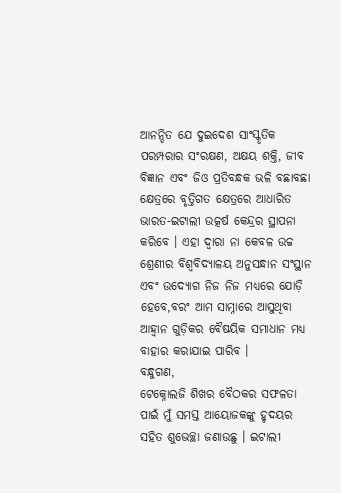ଆନନ୍ଦିତ ଯେ ଦୁଇଦେଶ ସାଂସ୍କୃତିକ ପରମ୍ପରାର ସଂରକ୍ଷଣ, ଅକ୍ଷୟ ଶକ୍ତି, ଜୀବ ବିଜ୍ଞାନ ଏବଂ ଜିଓ ପ୍ରତିବନ୍ଧକ ଭଳି ବଛାବଛା କ୍ଷେତ୍ରରେ ବୃତ୍ତିଗତ କ୍ଷେତ୍ରରେ ଆଧାରିତ ଭାରତ-ଇଟାଲୀ ଉତ୍କର୍ଷ କେନ୍ଦ୍ରର ସ୍ଥାପନା କରିବେ । ଏହା ଦ୍ୱାରା ନା କେବଳ ଉଚ୍ଚ ଶ୍ରେଣୀର ବିଶ୍ୱବିଦ୍ୟାଳୟ ଅନୁସନ୍ଧାନ ସଂସ୍ଥାନ ଏବଂ ଉଦ୍ୟୋଗ ନିଜ ନିଜ ମଧ୍ୟରେ ଯୋଡ଼ି ହେବେ,ବରଂ ଆମ ସାମ୍ନାରେ ଆସୁଥିବା ଆହ୍ୱାନ ଗୁଡ଼ିକର ବୈଷୟିକ ସମାଧାନ ମଧ୍ୟ ବାହାର କରାଯାଇ ପାରିବ ।
ବନ୍ଧୁଗଣ,
ଟେକ୍ନୋଲଜି ଶିଖର ବୈଠକର ସଫଳତା ପାଇଁ ମୁଁ ସମସ୍ତ ଆୟୋଜକଙ୍କୁ ହୃଦୟର ସହିତ ଶୁଭେଚ୍ଛା ଜଣାଉଛୁ । ଇଟାଲୀ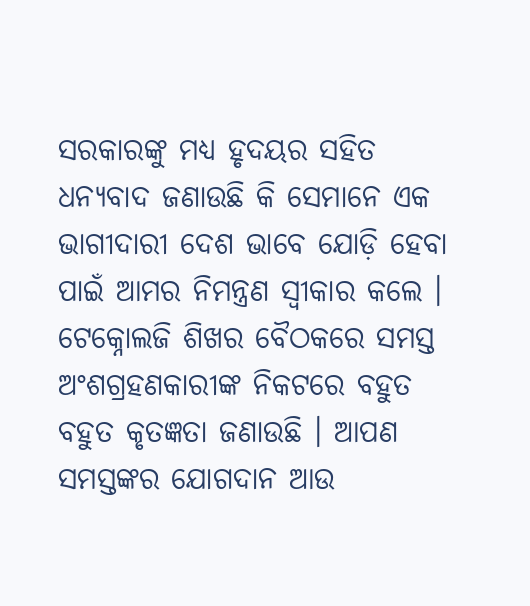ସରକାରଙ୍କୁ ମଧ୍ୟ ହୃଦୟର ସହିତ ଧନ୍ୟବାଦ ଜଣାଉଛି କି ସେମାନେ ଏକ ଭାଗୀଦାରୀ ଦେଶ ଭାବେ ଯୋଡ଼ି ହେବା ପାଇଁ ଆମର ନିମନ୍ତ୍ରଣ ସ୍ୱୀକାର କଲେ । ଟେକ୍ନୋଲଜି ଶିଖର ବୈଠକରେ ସମସ୍ତ ଅଂଶଗ୍ରହଣକାରୀଙ୍କ ନିକଟରେ ବହୁତ ବହୁତ କୃତଜ୍ଞତା ଜଣାଉଛି । ଆପଣ ସମସ୍ତଙ୍କର ଯୋଗଦାନ ଆଉ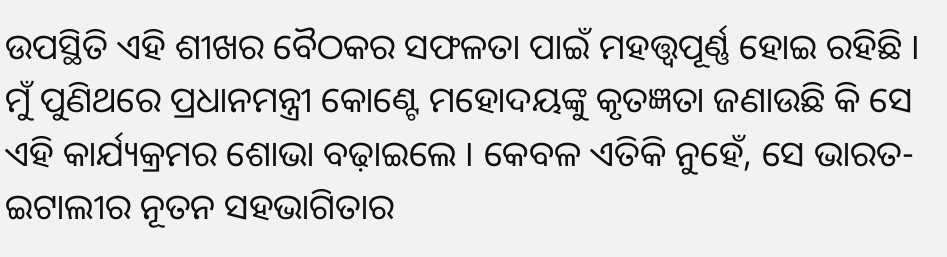ଉପସ୍ଥିତି ଏହି ଶୀଖର ବୈଠକର ସଫଳତା ପାଇଁ ମହତ୍ତ୍ଵପୂର୍ଣ୍ଣ ହୋଇ ରହିଛି ।
ମୁଁ ପୁଣିଥରେ ପ୍ରଧାନମନ୍ତ୍ରୀ କୋଣ୍ଟେ ମହୋଦୟଙ୍କୁ କୃତଜ୍ଞତା ଜଣାଉଛି କି ସେ ଏହି କାର୍ଯ୍ୟକ୍ରମର ଶୋଭା ବଢ଼ାଇଲେ । କେବଳ ଏତିକି ନୁହେଁ, ସେ ଭାରତ-ଇଟାଲୀର ନୂତନ ସହଭାଗିତାର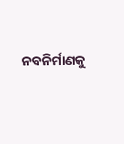ନବନିର୍ମାଣକୁ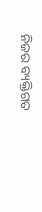ନିଜର ବ୍ୟକ୍ତିଗତ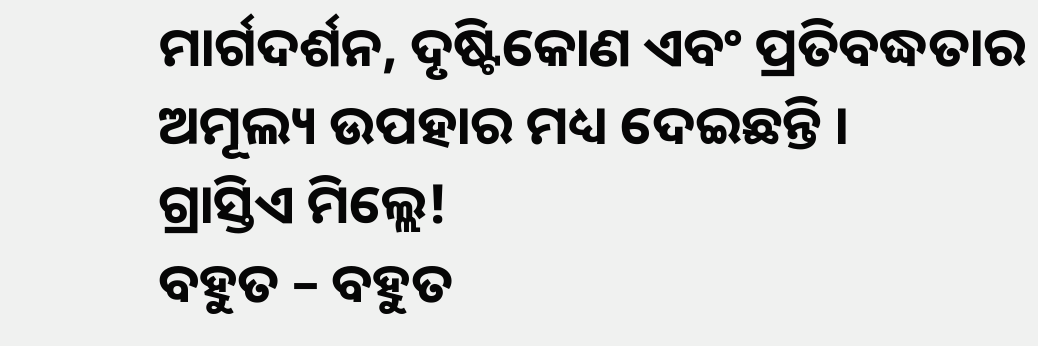ମାର୍ଗଦର୍ଶନ, ଦୃଷ୍ଟିକୋଣ ଏବଂ ପ୍ରତିବଦ୍ଧତାର ଅମୂଲ୍ୟ ଉପହାର ମଧ୍ୟ ଦେଇଛନ୍ତି ।
ଗ୍ରାସ୍ତିଏ ମିଲ୍ଲେ!
ବହୁତ – ବହୁତ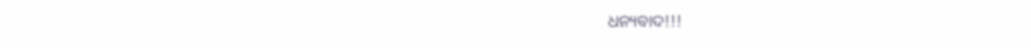ଧନ୍ୟବାଦ!!!